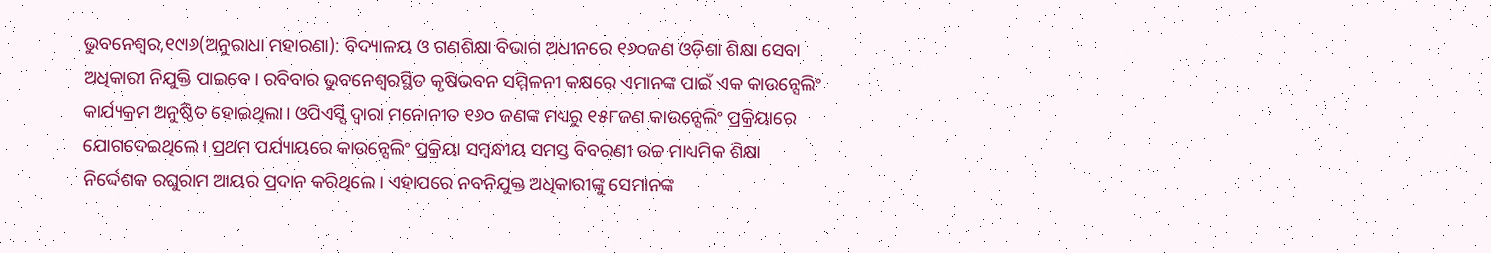ଭୁବନେଶ୍ୱର,୧୯ା୬(ଅନୁରାଧା ମହାରଣା): ବିଦ୍ୟାଳୟ ଓ ଗଣଶିକ୍ଷା ବିଭାଗ ଅଧୀନରେ ୧୬୦ଜଣ ଓଡ଼ିଶା ଶିକ୍ଷା ସେବା ଅଧିକାରୀ ନିଯୁକ୍ତି ପାଇବେ। ରବିବାର ଭୁବନେଶ୍ୱରସ୍ଥିତ କୃଷିଭବନ ସମ୍ମିଳନୀ କକ୍ଷରେ ଏମାନଙ୍କ ପାଇଁ ଏକ କାଉନ୍ସେଲିଂ କାର୍ଯ୍ୟକ୍ରମ ଅନୁଷ୍ଠିତ ହୋଇଥିଲା। ଓପିଏସ୍ସି ଦ୍ୱାରା ମନୋନୀତ ୧୬୦ ଜଣଙ୍କ ମଧ୍ୟରୁ ୧୫୮ଜଣ କାଉନ୍ସେଲିଂ ପ୍ରକ୍ରିୟାରେ ଯୋଗଦେଇଥିଲେ। ପ୍ରଥମ ପର୍ଯ୍ୟାୟରେ କାଉନ୍ସେଲିଂ ପ୍ରକ୍ରିୟା ସମ୍ବନ୍ଧୀୟ ସମସ୍ତ ବିବରଣୀ ଉଚ୍ଚ ମାଧ୍ୟମିକ ଶିକ୍ଷା ନିର୍ଦ୍ଦେଶକ ରଘୁରାମ ଆୟର ପ୍ରଦାନ କରିଥିଲେ। ଏହାପରେ ନବନିଯୁକ୍ତ ଅଧିକାରୀଙ୍କୁ ସେମାନଙ୍କ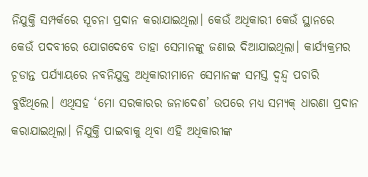ନିଯୁକ୍ତି ସମ୍ପର୍କରେ ସୂଚନା ପ୍ରଦାନ କରାଯାଇଥିଲା। କେଉଁ ଅଧିକାରୀ କେଉଁ ସ୍ଥାନରେ କେଉଁ ପଦବୀରେ ଯୋଗଦେବେ ତାହା ସେମାନଙ୍କୁ ଜଣାଇ ଦିଆଯାଇଥିଲା। କାର୍ଯ୍ୟକ୍ରମର ଚୂଡାନ୍ତ ପର୍ଯ୍ୟାୟରେ ନବନିଯୁକ୍ତ ଅଧିକାରୀମାନେ ସେମାନଙ୍କ ସମସ୍ତ ଦ୍ୱନ୍ଦ୍ୱ ପଚାରି ବୁଝିଥିଲେ। ଏଥିସହ ‘ମୋ ସରକାରର ଜନାଦେଶ’ ଉପରେ ମଧ୍ୟ ସମ୍ୟକ୍ ଧାରଣା ପ୍ରଦାନ କରାଯାଇଥିଲା। ନିଯୁକ୍ତି ପାଇବାକୁ ଥିବା ଏହି ଅଧିକାରୀଙ୍କ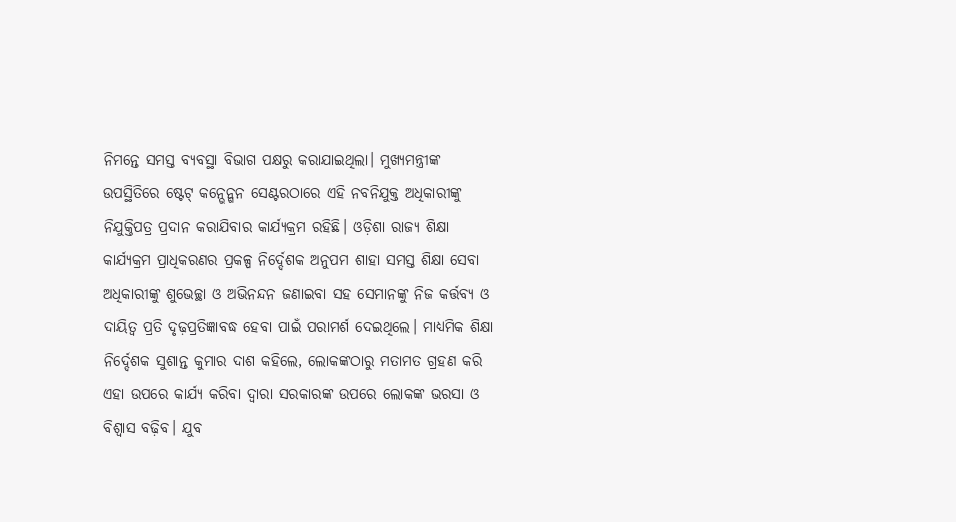ନିମନ୍ତେ ସମସ୍ତ ବ୍ୟବସ୍ଥା ବିଭାଗ ପକ୍ଷରୁ କରାଯାଇଥିଲା। ମୁଖ୍ୟମନ୍ତ୍ରୀଙ୍କ ଉପସ୍ଥିତିରେ ଷ୍ଟେଟ୍ କନ୍ଭେନ୍ଶନ ସେଣ୍ଟରଠାରେ ଏହି ନବନିଯୁକ୍ତ ଅଧିକାରୀଙ୍କୁ ନିଯୁକ୍ତିପତ୍ର ପ୍ରଦାନ କରାଯିବାର କାର୍ଯ୍ୟକ୍ରମ ରହିଛି। ଓଡ଼ିଶା ରାଜ୍ୟ ଶିକ୍ଷା କାର୍ଯ୍ୟକ୍ରମ ପ୍ରାଧିକରଣର ପ୍ରକଳ୍ପ ନିର୍ଦ୍ଦେଶକ ଅନୁପମ ଶାହା ସମସ୍ତ ଶିକ୍ଷା ସେବା ଅଧିକାରୀଙ୍କୁ ଶୁଭେଚ୍ଛା ଓ ଅଭିନନ୍ଦନ ଜଣାଇବା ସହ ସେମାନଙ୍କୁ ନିଜ କର୍ତ୍ତବ୍ୟ ଓ ଦାୟିତ୍ୱ ପ୍ରତି ଦୃଢ଼ପ୍ରତିଜ୍ଞାବଦ୍ଧ ହେବା ପାଇଁ ପରାମର୍ଶ ଦେଇଥିଲେ। ମାଧ୍ୟମିକ ଶିକ୍ଷା ନିର୍ଦ୍ଦେଶକ ସୁଶାନ୍ତ କୁମାର ଦାଶ କହିଲେ, ଲୋକଙ୍କଠାରୁ ମତାମତ ଗ୍ରହଣ କରି ଏହା ଉପରେ କାର୍ଯ୍ୟ କରିବା ଦ୍ୱାରା ସରକାରଙ୍କ ଉପରେ ଲୋକଙ୍କ ଭରସା ଓ ବିଶ୍ୱାସ ବଢ଼ିବ। ଯୁବ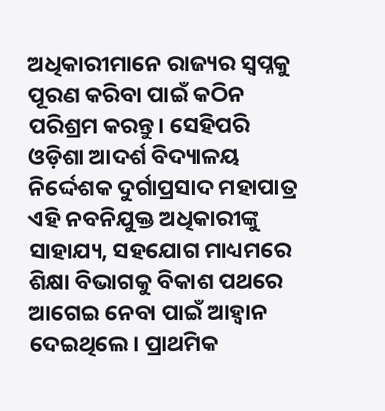ଅଧିକାରୀମାନେ ରାଜ୍ୟର ସ୍ବପ୍ନକୁ ପୂରଣ କରିବା ପାଇଁ କଠିନ ପରିଶ୍ରମ କରନ୍ତୁ। ସେହିପରି ଓଡ଼ିଶା ଆଦର୍ଶ ବିଦ୍ୟାଳୟ ନିର୍ଦ୍ଦେଶକ ଦୁର୍ଗାପ୍ରସାଦ ମହାପାତ୍ର ଏହି ନବନିଯୁକ୍ତ ଅଧିକାରୀଙ୍କୁ ସାହାଯ୍ୟ, ସହଯୋଗ ମାଧ୍ୟମରେ ଶିକ୍ଷା ବିଭାଗକୁ ବିକାଶ ପଥରେ ଆଗେଇ ନେବା ପାଇଁ ଆହ୍ବାନ ଦେଇଥିଲେ। ପ୍ରାଥମିକ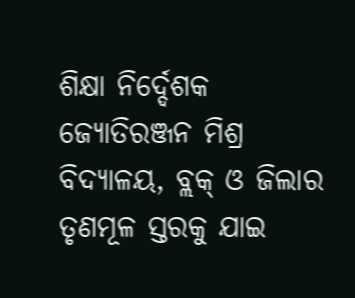ଶିକ୍ଷା ନିର୍ଦ୍ଦେଶକ ଜ୍ୟୋତିରଞ୍ଜନ ମିଶ୍ର ବିଦ୍ୟାଳୟ, ବ୍ଲକ୍ ଓ ଜିଲାର ତୃଣମୂଳ ସ୍ତରକୁ ଯାଇ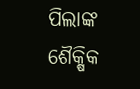ପିଲାଙ୍କ ଶୈକ୍ଷିକ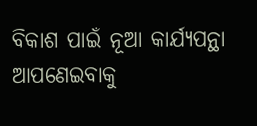ବିକାଶ ପାଇଁ ନୂଆ କାର୍ଯ୍ୟପନ୍ଥା ଆପଣେଇବାକୁ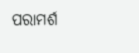ପରାମର୍ଶ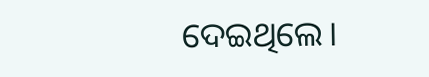ଦେଇଥିଲେ।